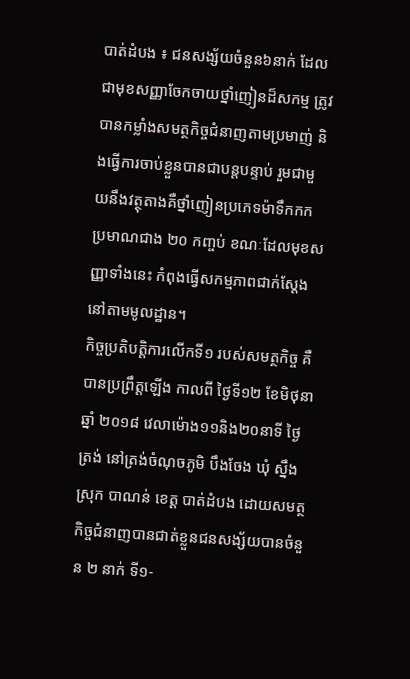បាត់ដំបង ៖ ជនសង្ស័យចំនួន៦នាក់ ដែលជាមុខសញ្ញាចែកចាយថ្នាំញៀនដ៏សកម្ម ត្រូវបានកម្លាំងសមត្ថកិច្ចជំនាញតាមប្រមាញ់ និងធ្វើការចាប់ខ្លួនបានជាបន្តបន្ទាប់ រួមជាមួយនឹងវត្ថុតាងគឺថ្នាំញៀនប្រភេទម៉ាទឹកកក ប្រមាណជាង ២០ កញ្ចប់ ខណៈដែលមុខសញ្ញាទាំងនេះ កំពុងធ្វើសកម្មភាពជាក់ស្តែងនៅតាមមូលដ្ឋាន។
កិច្ចប្រតិបត្តិការលើកទី១ របស់សមត្ថកិច្ច គឺបានប្រព្រឹត្តឡើង កាលពី ថ្ងៃទី១២ ខែមិថុនា ឆ្នាំ ២០១៨ វេលាម៉ោង១១និង២០នាទី ថ្ងៃត្រង់ នៅត្រង់ចំណុចភូមិ បឹងចែង ឃុំ ស្នឹង ស្រុក បាណន់ ខេត្ត បាត់ដំបង ដោយសមត្ថកិច្ចជំនាញបានជាត់ខ្លួនជនសង្ស័យបានចំនួន ២ នាក់ ទី១-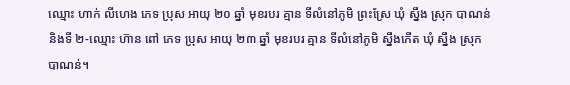ឈ្មោះ ហាក់ លីហេង ភេទ ប្រុស អាយុ ២០ ឆ្នាំ មុខរបរ គ្មាន ទីលំនៅភូមិ ព្រះស្រែ ឃុំ ស្នឹង ស្រុក បាណន់ និងទី ២-ឈ្មោះ ហ៊ាន ពៅ ភេទ ប្រុស អាយុ ២៣ ឆ្នាំ មុខរបរ គ្មាន ទីលំនៅភូមិ ស្នឹងកើត ឃុំ ស្នឹង ស្រុក បាណន់។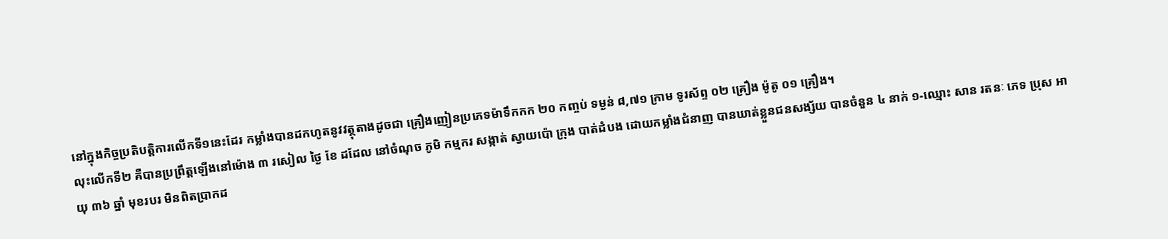នៅក្នុងកិច្ចប្រតិបត្តិការលើកទី១នេះដែរ កម្លាំងបានដកហូតនូវវត្ថុតាងដូចជា គ្រឿងញៀនប្រភេទម៉ាទឹកកក ២០ កញ្ចប់ ទម្ងន់ ៨,៧១ ក្រាម ទូរស័ព្ទ ០២ គ្រឿង ម៉ូតូ ០១ គ្រឿង។
លុះលើកទី២ គឺបានប្រព្រឹត្តឡើងនៅម៉ោង ៣ រសៀល ថ្ងៃ ខែ ដដែល នៅចំណុច ភូមិ កម្មករ សង្កាត់ ស្វាយប៉ោ ក្រុង បាត់ដំបង ដោយកម្លាំងជំនាញ បានឃាត់ខ្លួនជនសង្ស័យ បានចំនួន ៤ នាក់ ១-ឈ្មោះ សាន រតនៈ ភេទ ប្រុស អាយុ ៣៦ ឆ្នាំ មុខរបរ មិនពិតប្រាកដ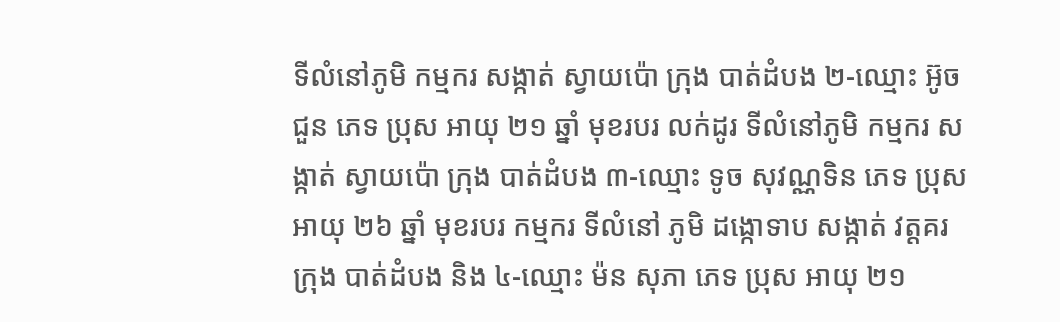ទីលំនៅភូមិ កម្មករ សង្កាត់ ស្វាយប៉ោ ក្រុង បាត់ដំបង ២-ឈ្មោះ អ៊ូច ជួន ភេទ ប្រុស អាយុ ២១ ឆ្នាំ មុខរបរ លក់ដូរ ទីលំនៅភូមិ កម្មករ សង្កាត់ ស្វាយប៉ោ ក្រុង បាត់ដំបង ៣-ឈ្មោះ ទូច សុវណ្ណទិន ភេទ ប្រុស អាយុ ២៦ ឆ្នាំ មុខរបរ កម្មករ ទីលំនៅ ភូមិ ដង្កោទាប សង្កាត់ វត្តគរ ក្រុង បាត់ដំបង និង ៤-ឈ្មោះ ម៉ន សុភា ភេទ ប្រុស អាយុ ២១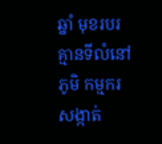ឆ្នាំ មុខរបរ គ្មានទីលំនៅភូមិ កម្មករ សង្កាត់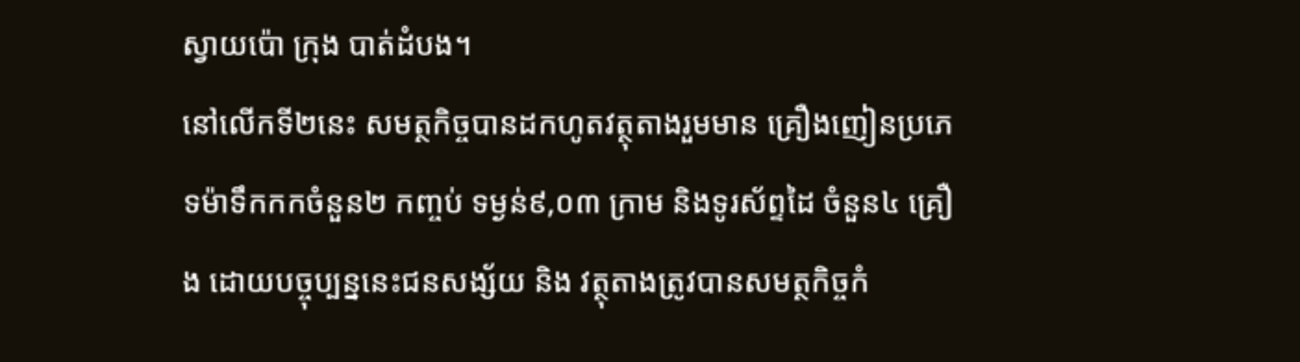ស្វាយប៉ោ ក្រុង បាត់ដំបង។
នៅលើកទី២នេះ សមត្ថកិច្ចបានដកហូតវត្ថុតាងរួមមាន គ្រឿងញៀនប្រភេទម៉ាទឹកកកចំនួន២ កញ្ចប់ ទម្ងន់៩,០៣ ក្រាម និងទូរស័ព្ទដៃ ចំនួន៤ គ្រឿង ដោយបច្ចុប្បន្ននេះជនសង្ស័យ និង វត្ថុតាងត្រូវបានសមត្ថកិច្ចកំ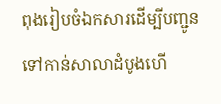ពុងរៀបចំឯកសារដើម្បីបញ្ជូនទៅកាន់សាលាដំបូងហើ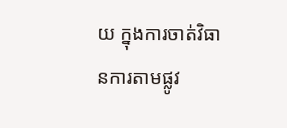យ ក្នុងការចាត់វិធានការតាមផ្លូវ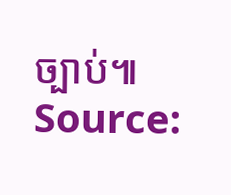ច្បាប់៕
Source: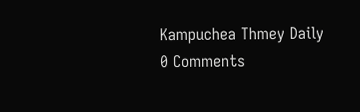Kampuchea Thmey Daily
0 Comments